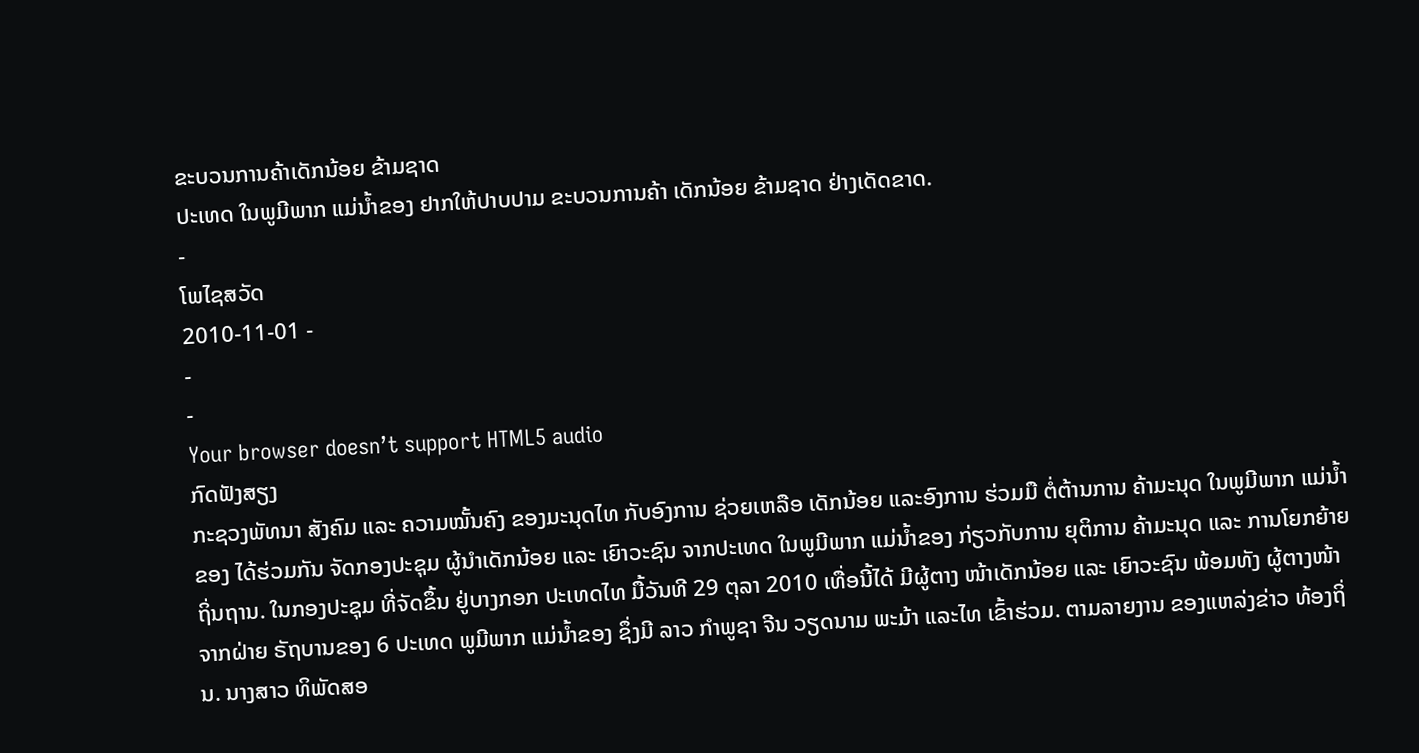ຂະບວນການຄ້າເດັກນ້ອຍ ຂ້າມຊາດ
ປະເທດ ໃນພູມີພາກ ແມ່ນໍ້າຂອງ ຢາກໃຫ້ປາບປາມ ຂະບວນການຄ້າ ເດັກນ້ອຍ ຂ້າມຊາດ ຢ່າງເດັດຂາດ.
-
ໂພໄຊສວັດ
2010-11-01 -
-
-
Your browser doesn’t support HTML5 audio
ກົດຟັງສຽງ
ກະຊວງພັທນາ ສັງຄົມ ແລະ ຄວາມໝັ້ນຄົງ ຂອງມະນຸດໄທ ກັບອົງການ ຊ່ວຍເຫລືອ ເດັກນ້ອຍ ແລະອົງການ ຮ່ວມມື ຕໍ່ຕ້ານການ ຄ້າມະນຸດ ໃນພູມີພາກ ແມ່ນ້ຳຂອງ ໄດ້ຮ່ວມກັນ ຈັດກອງປະຊຸມ ຜູ້ນຳເດັກນ້ອຍ ແລະ ເຍົາວະຊົນ ຈາກປະເທດ ໃນພູມີພາກ ແມ່ນ້ຳຂອງ ກ່ຽວກັບການ ຍຸຕິການ ຄ້າມະນຸດ ແລະ ການໂຍກຍ້າຍ ຖິ່ນຖານ. ໃນກອງປະຊຸມ ທີ່ຈັດຂຶ້ນ ຢູ່ບາງກອກ ປະເທດໄທ ມື້ວັນທີ 29 ຕຸລາ 2010 ເທື່ອນີ້ໄດ້ ມີຜູ້ຕາງ ໜ້າເດັກນ້ອຍ ແລະ ເຍົາວະຊົນ ພ້ອມທັງ ຜູ້ຕາງໜ້າ ຈາກຝ່າຍ ຣັຖບານຂອງ 6 ປະເທດ ພູມີພາກ ແມ່ນ້ຳຂອງ ຊຶ່ງມີ ລາວ ກຳພູຊາ ຈີນ ວຽດນາມ ພະມ້າ ແລະໄທ ເຂົ້າຮ່ວມ. ຕາມລາຍງານ ຂອງແຫລ່ງຂ່າວ ທ້ອງຖິ່ນ. ນາງສາວ ທິພັດສອ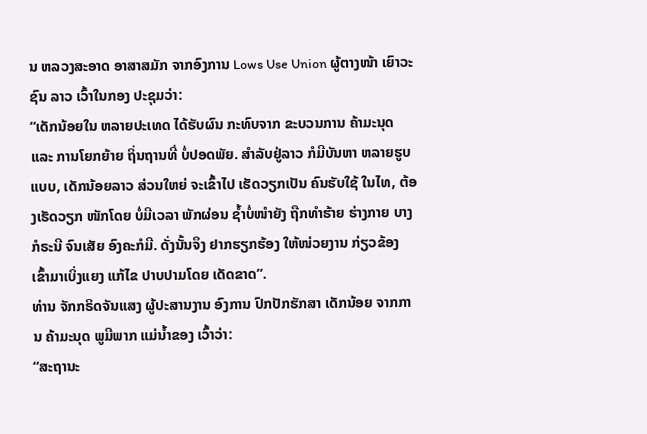ນ ຫລວງສະອາດ ອາສາສມັກ ຈາກອົງການ Lows Use Union ຜູ້ຕາງໜ້າ ເຍົາວະຊົນ ລາວ ເວົ້າໃນກອງ ປະຊຸມວ່າ:
“ເດັກນ້ອຍໃນ ຫລາຍປະເທດ ໄດ້ຮັບຜົນ ກະທົບຈາກ ຂະບວນການ ຄ້າມະນຸດ ແລະ ການໂຍກຍ້າຍ ຖິ່ນຖານທີ່ ບໍ່ປອດພັຍ. ສໍາລັບຢູ່ລາວ ກໍມີບັນຫາ ຫລາຍຮູບແບບ, ເດັກນ້ອຍລາວ ສ່ວນໃຫຍ່ ຈະເຂົ້າໄປ ເຮັດວຽກເປັນ ຄົນຮັບໃຊ້ ໃນໄທ, ຕ້ອງເຮັດວຽກ ໜັກໂດຍ ບໍ່ມີເວລາ ພັກຜ່ອນ ຊ້ຳບໍ່ໜຳຍັງ ຖືກທຳຮ້າຍ ຮ່າງກາຍ ບາງກໍຣະນີ ຈົນເສັຍ ອົງຄະກໍມີ. ດັ່ງນັ້ນຈຶງ ຢາກຮຽກຮ້ອງ ໃຫ້ໜ່ວຍງານ ກ່ຽວຂ້ອງ ເຂົ້າມາເບິ່ງແຍງ ແກ້ໄຂ ປາບປາມໂດຍ ເດັດຂາດ”.
ທ່ານ ຈັກກຣິດຈັນແສງ ຜູ້ປະສານງານ ອົງການ ປົກປັກຮັກສາ ເດັກນ້ອຍ ຈາກການ ຄ້າມະນຸດ ພູມີພາກ ແມ່ນ້ຳຂອງ ເວົ້າວ່າ:
“ສະຖານະ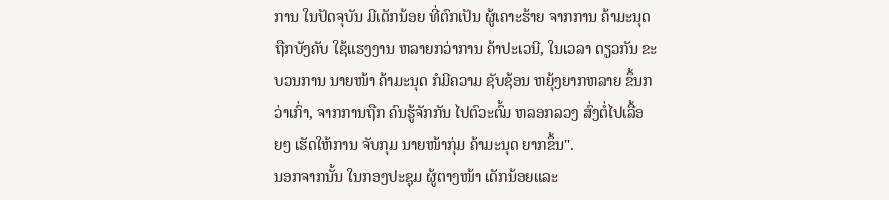ການ ໃນປັດຈຸບັນ ມີເດັກນ້ອຍ ທີ່ຕົກເປັນ ຜູ້ເຄາະຮ້າຍ ຈາກການ ຄ້າມະນຸດ ຖືກບັງຄັບ ໃຊ້ແຮງງານ ຫລາຍກວ່າການ ຄ້າປະເວນີ, ໃນເວລາ ດຽວກັນ ຂະບວນການ ນາຍໜ້າ ຄ້າມະນຸດ ກໍມີຄວາມ ຊັບຊ້ອນ ຫຍຸ້ງຍາກຫລາຍ ຂຶ້ນກວ່າເກົ່າ, ຈາກການຖືກ ຄົນຮູ້ຈັກກັນ ໄປຕົວະຕົ້ມ ຫລອກລວງ ສົ່ງຕໍ່ໄປເລື້ອຍໆ ເຮັດໃຫ້ການ ຈັບກຸມ ນາຍໜ້າກຸ່ມ ຄ້າມະນຸດ ຍາກຂຶ້ນ".
ນອກຈາກນັ້ນ ໃນກອງປະຊຸມ ຜູ້ຕາງໜ້າ ເດັກນ້ອຍແລະ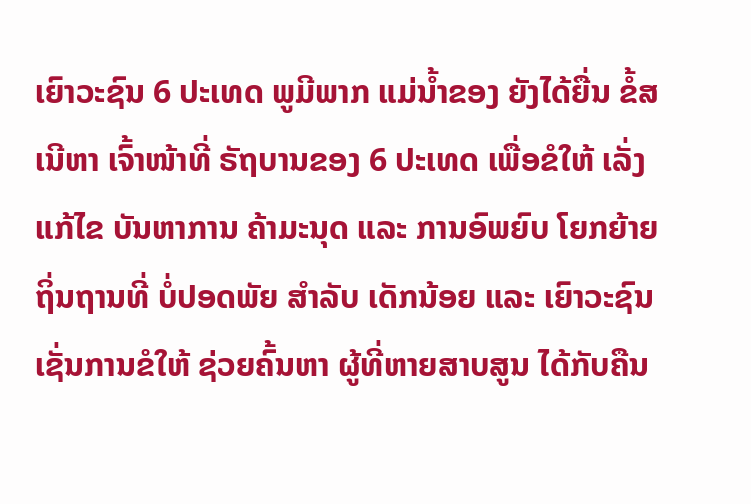ເຍົາວະຊົນ 6 ປະເທດ ພູມີພາກ ແມ່ນ້ຳຂອງ ຍັງໄດ້ຍື່ນ ຂໍ້ສເນີຫາ ເຈົ້າໜ້າທີ່ ຣັຖບານຂອງ 6 ປະເທດ ເພື່ອຂໍໃຫ້ ເລັ່ງແກ້ໄຂ ບັນຫາການ ຄ້າມະນຸດ ແລະ ການອົພຍົບ ໂຍກຍ້າຍ ຖິ່ນຖານທີ່ ບໍ່ປອດພັຍ ສຳລັບ ເດັກນ້ອຍ ແລະ ເຍົາວະຊົນ ເຊັ່ນການຂໍໃຫ້ ຊ່ວຍຄົ້ນຫາ ຜູ້ທີ່ຫາຍສາບສູນ ໄດ້ກັບຄືນ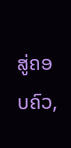ສູ່ຄອບຄົວ,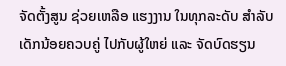ຈັດຕັ້ງສູນ ຊ່ວຍເຫລືອ ແຮງງານ ໃນທຸກລະດັບ ສຳລັບ ເດັກນ້ອຍຄວບຄູ່ ໄປກັບຜູ້ໃຫຍ່ ແລະ ຈັດບົດຮຽນ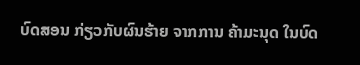ບົດສອນ ກ່ຽວກັບຜົນຮ້າຍ ຈາກການ ຄ້າມະນຸດ ໃນບົດ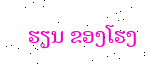ຮຽນ ຂອງໂຮງ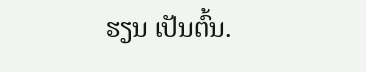ຮຽນ ເປັນຕົ້ນ.